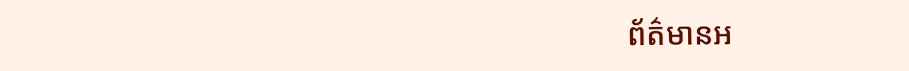ព័ត៌មានអ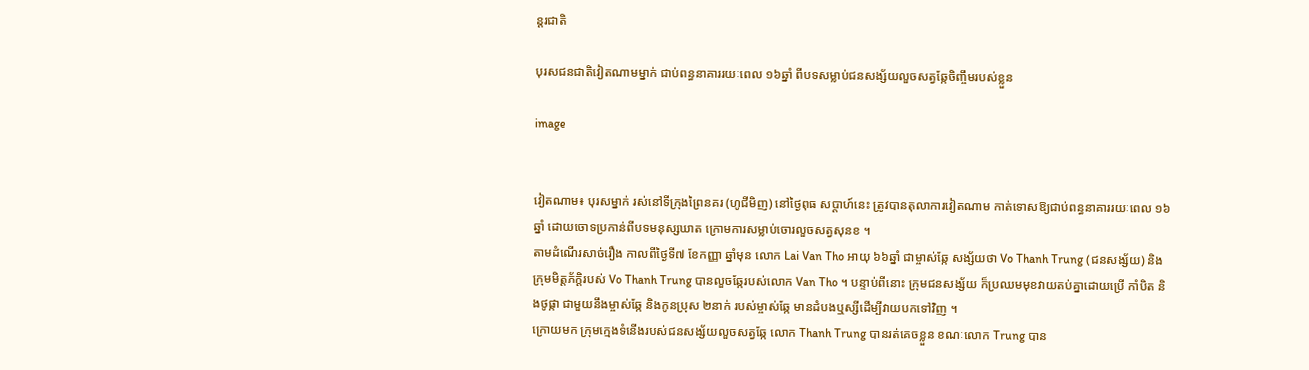ន្តរជាតិ

បុរសជនជាតិវៀតណាមម្នាក់ ជាប់ពន្ធនាគាររយៈពេល ១៦ឆ្នាំ ពីបទសម្លាប់ជនសង្ស័យលួចសត្វឆ្កែចិញ្ចឹមរបស់ខ្លួន

image


វៀតណាម៖ បុរសម្នាក់ រស់នៅទីក្រុងព្រៃនគរ (ហូជីមិញ) នៅថ្ងៃពុធ សប្តាហ៍នេះ ត្រូវបានតុលាការវៀតណាម កាត់ទោសឱ្យជាប់ពន្ធនាគាររយៈពេល ១៦ ឆ្នាំ ដោយចោទប្រកាន់ពីបទមនុស្សឃាត ក្រោមការសម្លាប់ចោរលួចសត្វសុនខ ។
តាមដំណើរសាច់រឿង កាលពីថ្ងៃទី៧ ខែកញ្ញា ឆ្នាំមុន លោក Lai Van Tho អាយុ ៦៦ឆ្នាំ ជាម្ចាស់ឆ្កែ សង្ស័យថា Vo Thanh Trung (ជនសង្ស័យ) និងក្រុមមិត្តភ័ក្តិរបស់ Vo Thanh Trung បានលួចឆ្កែរបស់លោក Van Tho ។ បន្ទាប់ពីនោះ ក្រុមជនសង្ស័យ ក៏ប្រឈមមុខវាយតប់គ្នាដោយប្រើ កាំបិត និងថូផ្កា ជាមួយនឹងម្ចាស់ឆ្កែ និងកូនប្រុស ២នាក់ របស់ម្ចាស់ឆ្កែ មានដំបងឬស្សីដើម្បីវាយបកទៅវិញ ។
ក្រោយមក ក្រុមក្មេងទំនើងរបស់ជនសង្ស័យលួចសត្វឆ្កែ លោក Thanh Trung បានរត់គេចខ្លួន ខណៈលោក Trung បាន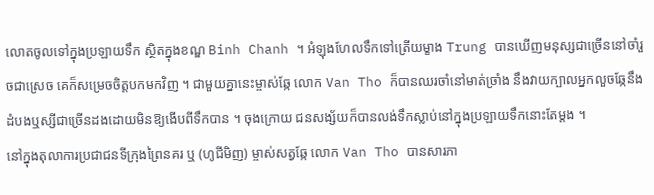លោតចូលទៅក្នុងប្រឡាយទឹក ស្ថិតក្នុងខណ្ឌ Binh Chanh ។ អំឡុងហែលទឹកទៅត្រើយម្ខាង Trung បានឃើញមនុស្សជាច្រើននៅចាំរួចជាស្រេច គេក៏សម្រេចចិត្តបកមកវិញ ។ ជាមួយគ្នានេះម្ចាស់ឆ្កែ លោក Van Tho ក៏បានឈរចាំនៅមាត់ច្រាំង នឹងវាយក្បាលអ្នកលួចឆ្កែនឹងដំបងឬស្សីជាច្រើនដងដោយមិនឱ្យងើបពីទឹកបាន ។ ចុងក្រោយ ជនសង្ស័យក៏បានលង់ទឹកស្លាប់នៅក្នុងប្រឡាយទឹកនោះតែម្តង ។
នៅក្នុងតុលាការប្រជាជនទីក្រុងព្រៃនគរ ឬ (ហូជីមិញ) ម្ចាស់សត្វឆ្កែ លោក Van Tho បានសារភា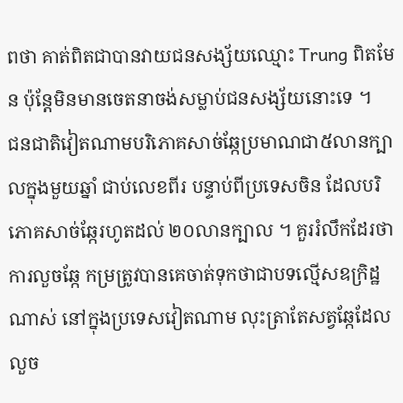ពថា គាត់ពិតជាបានវាយជនសង្ស័យឈ្មោះ Trung ពិតមែន ប៉ុន្តែមិនមានចេតនាចង់សម្លាប់ជនសង្ស័យនោះទេ ។
ជនជាតិវៀតណាមបរិភោគសាច់ឆ្កែប្រមាណជា៥លានក្បាលក្នុងមួយឆ្នាំ ជាប់លេខពីរ បន្ទាប់ពីប្រទេសចិន ដែលបរិភោគសាច់ឆ្កែរហូតដល់ ២០លានក្បាល ។ គួររំលឹកដែរថា ការលួចឆ្កែ កម្រត្រូវបានគេចាត់ទុកថាជាបទល្មើសឧក្រិដ្ឋណាស់ នៅក្នុងប្រទេសវៀតណាម លុះត្រាតែសត្វឆ្កែដែលលួច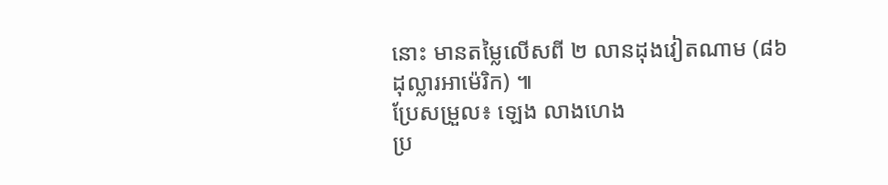នោះ មានតម្លៃលើសពី ២ លានដុងវៀតណាម (៨៦ ដុល្លារអាម៉េរិក) ៕
ប្រែសម្រួល៖ ឡេង លាងហេង
ប្រ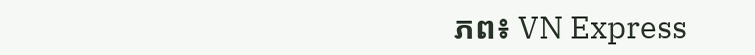ភព៖ VN Express